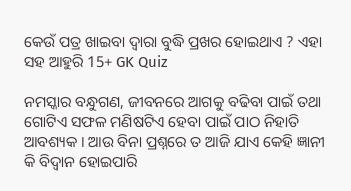କେଉଁ ପତ୍ର ଖାଇବା ଦ୍ଵାରା ବୁଦ୍ଧି ପ୍ରଖର ହୋଇଥାଏ ? ଏହା ସହ ଆହୁରି 15+ GK Quiz

ନମସ୍କାର ବନ୍ଧୁଗଣ, ଜୀବନରେ ଆଗକୁ ବଢିବା ପାଇଁ ତଥା ଗୋଟିଏ ସଫଳ ମଣିଷଟିଏ ହେବା ପାଇଁ ପାଠ ନିହାତି ଆବଶ୍ୟକ । ଆଉ ବିନା ପ୍ରଶ୍ନରେ ତ ଆଜି ଯାଏ କେହି ଜ୍ଞାନୀ କି ବିଦ୍ଵାନ ହୋଇପାରି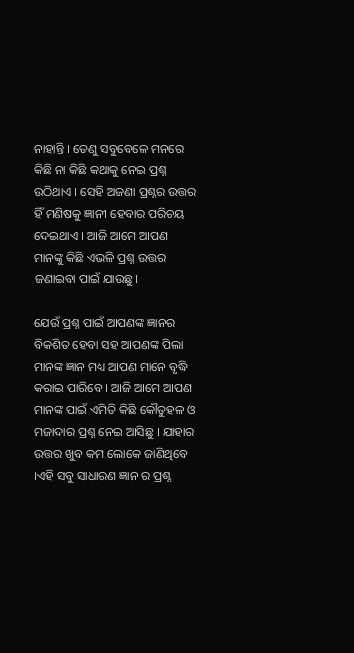ନାହାନ୍ତି । ତେଣୁ ସବୁବେଳେ ମନରେ କିଛି ନା କିଛି କଥାକୁ ନେଇ ପ୍ରଶ୍ନ ଉଠିଥାଏ । ସେହି ଅଜଣା ପ୍ରଶ୍ନର ଉତ୍ତର ହିଁ ମଣିଷକୁ ଜ୍ଞାନୀ ହେବାର ପରିଚୟ ଦେଇଥାଏ । ଆଜି ଆମେ ଆପଣ ମାନଙ୍କୁ କିଛି ଏଭଳି ପ୍ରଶ୍ନ ଉତ୍ତର ଜଣାଇବା ପାଇଁ ଯାଉଛୁ।

ଯେଉଁ ପ୍ରଶ୍ନ ପାଇଁ ଆପଣଙ୍କ ଜ୍ଞାନର ବିକଶିତ ହେବା ସହ ଆପଣଙ୍କ ପିଲା ମାନଙ୍କ ଜ୍ଞାନ ମଧ୍ୟ ଆପଣ ମାନେ ବୃଦ୍ଧି କରାଇ ପାରିବେ । ଆଜି ଆମେ ଆପଣ ମାନଙ୍କ ପାଇଁ ଏମିତି କିଛି କୌତୁହଳ ଓ ମଜାଦାର ପ୍ରଶ୍ନ ନେଇ ଆସିଛୁ । ଯାହାର ଉତ୍ତର ଖୁବ କମ ଲୋକେ ଜାଣିଥିବେ ।ଏହି ସବୁ ସାଧାରଣ ଜ୍ଞାନ ର ପ୍ରଶ୍ନ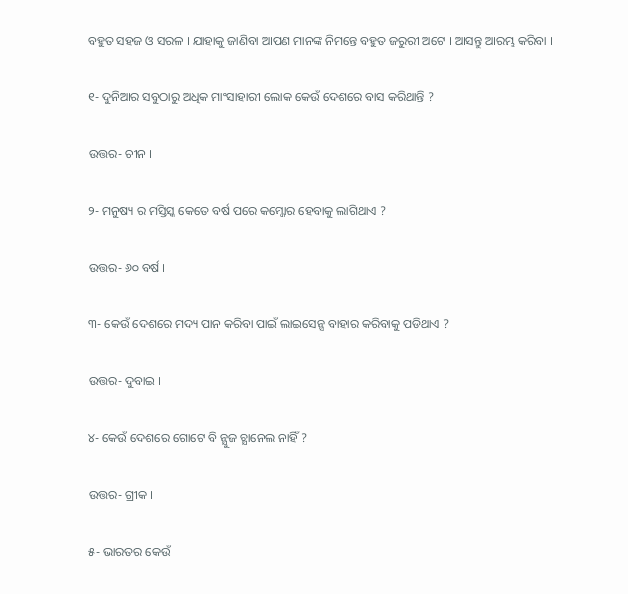ବହୁତ ସହଜ ଓ ସରଳ । ଯାହାକୁ ଜାଣିବା ଆପଣ ମାନଙ୍କ ନିମନ୍ତେ ବହୁତ ଜରୁରୀ ଅଟେ । ଆସନ୍ତୁ ଆରମ୍ଭ କରିବା ।

୧- ଦୁନିଆର ସବୁଠାରୁ ଅଧିକ ମାଂସାହାରୀ ଲୋକ କେଉଁ ଦେଶରେ ବାସ କରିଥାନ୍ତି ?

ଉତ୍ତର- ଚୀନ ।

୨- ମନୁଷ୍ୟ ର ମସ୍ତିସ୍କ କେତେ ବର୍ଷ ପରେ କମ୍ଜୋର ହେବାକୁ ଲାଗିଥାଏ ?

ଉତ୍ତର- ୬୦ ବର୍ଷ ।

୩- କେଉଁ ଦେଶରେ ମଦ୍ୟ ପାନ କରିବା ପାଇଁ ଲାଇସେନ୍ସ ବାହାର କରିବାକୁ ପଡିଥାଏ ?

ଉତ୍ତର- ଦୁବାଇ ।

୪- କେଉଁ ଦେଶରେ ଗୋଟେ ବି ନ୍ଯୁଜ ଚ୍ଯାନେଲ ନାହିଁ ?

ଉତ୍ତର- ଗ୍ରୀକ ।

୫- ଭାରତର କେଉଁ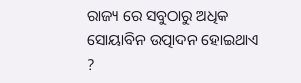ରାଜ୍ୟ ରେ ସବୁଠାରୁ ଅଧିକ ସୋୟାବିନ ଉତ୍ପାଦନ ହୋଇଥାଏ ?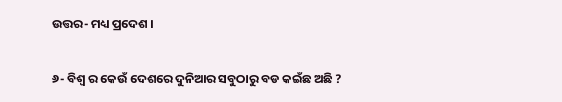ଉତ୍ତର- ମଧ୍ୟ ପ୍ରଦେଶ ।

୬- ବିଶ୍ଵ ର କେଉଁ ଦେଶରେ ଦୁନିଆର ସବୁଠାରୁ ବଡ କଇଁଛ ଅଛି ?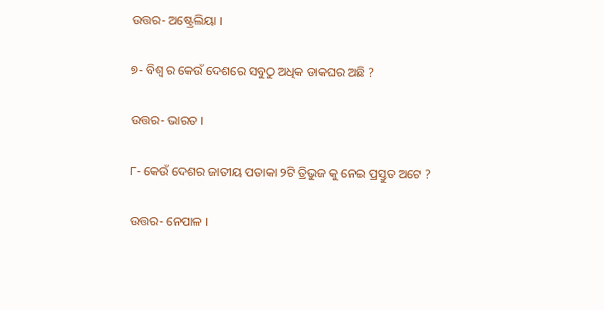ଉତ୍ତର- ଅଷ୍ଟ୍ରେଲିୟା ।

୭- ବିଶ୍ଵ ର କେଉଁ ଦେଶରେ ସବୁଠୁ ଅଧିକ ଡାକଘର ଅଛି ?

ଉତ୍ତର- ଭାରତ ।

୮- କେଉଁ ଦେଶର ଜାତୀୟ ପତାକା ୨ଟି ତ୍ରିଭୁଜ କୁ ନେଇ ପ୍ରସ୍ତୁତ ଅଟେ ?

ଉତ୍ତର- ନେପାଳ ।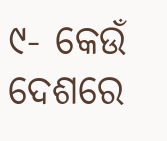୯- କେଉଁ ଦେଶରେ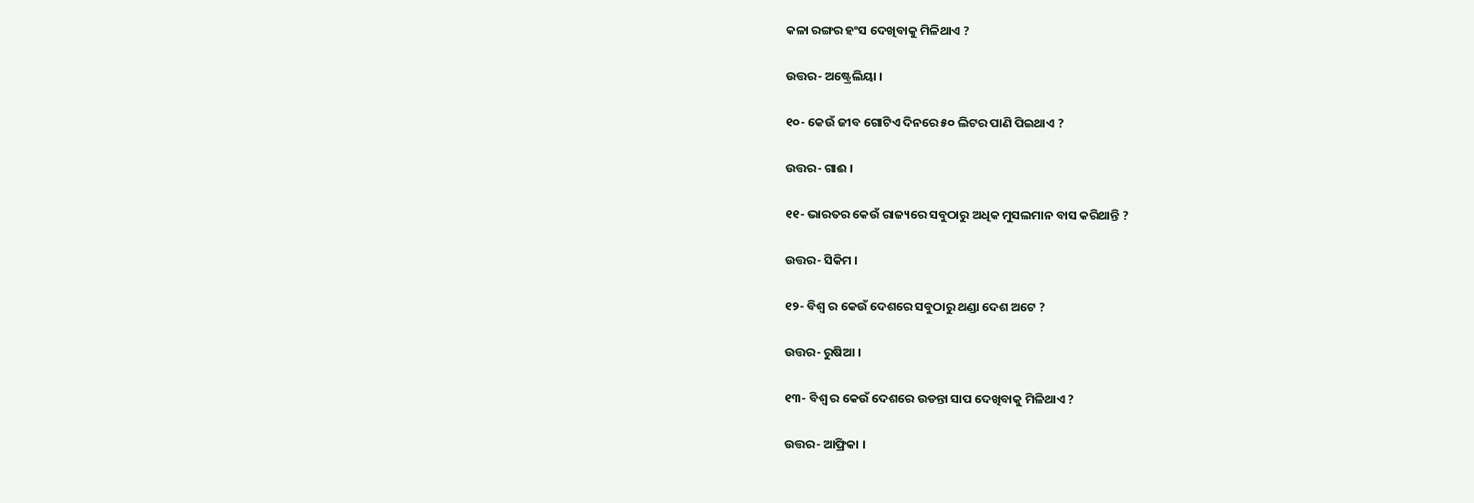କଳା ରଙ୍ଗର ହଂସ ଦେଖିବାକୁ ମିଳିଥାଏ ?

ଉତ୍ତର- ଅଷ୍ଟ୍ରେଲିୟା ।

୧୦- କେଉଁ ଜୀବ ଗୋଟିଏ ଦିନରେ ୫୦ ଲିଟର ପାଣି ପିଇଥାଏ ?

ଉତ୍ତର- ଗାଈ ।

୧୧- ଭାରତର କେଉଁ ରାଜ୍ୟରେ ସବୁଠାରୁ ଅଧିକ ମୁସଲମାନ ବାସ କରିଥାନ୍ତି ?

ଉତ୍ତର- ସିକିମ ।

୧୨- ବିଶ୍ଵ ର କେଉଁ ଦେଶରେ ସବୁଠାରୁ ଥଣ୍ଡା ଦେଶ ଅଟେ ?

ଉତ୍ତର- ରୁଷିଆ ।

୧୩- ବିଶ୍ଵ ର କେଉଁ ଦେଶରେ ଉଡନ୍ତା ସାପ ଦେଖିବାକୁ ମିଳିଥାଏ ?

ଉତ୍ତର- ଆଫ୍ରିକା ।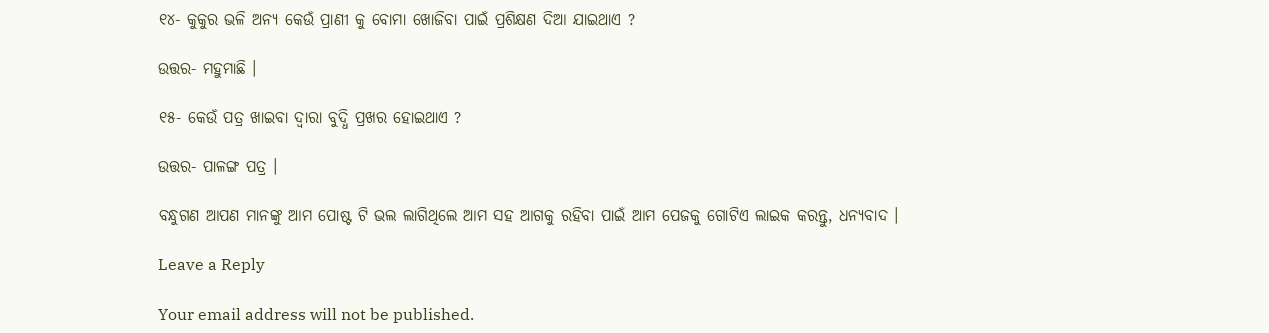୧୪- କୁକୁର ଭଳି ଅନ୍ୟ କେଉଁ ପ୍ରାଣୀ କୁ ବୋମା ଖୋଜିବା ପାଇଁ ପ୍ରଶିକ୍ଷଣ ଦିଆ ଯାଇଥାଏ ?

ଉତ୍ତର- ମହୁମାଛି ।

୧୫- କେଉଁ ପତ୍ର ଖାଇବା ଦ୍ଵାରା ବୁଦ୍ଧି ପ୍ରଖର ହୋଇଥାଏ ?

ଉତ୍ତର- ପାଳଙ୍ଗ ପତ୍ର ।

ବନ୍ଧୁଗଣ ଆପଣ ମାନଙ୍କୁ ଆମ ପୋଷ୍ଟ ଟି ଭଲ ଲାଗିଥିଲେ ଆମ ସହ ଆଗକୁ ରହିବା ପାଇଁ ଆମ ପେଜକୁ ଗୋଟିଏ ଲାଇକ କରନ୍ତୁ, ଧନ୍ୟବାଦ ।

Leave a Reply

Your email address will not be published.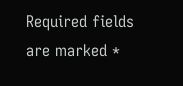Required fields are marked *